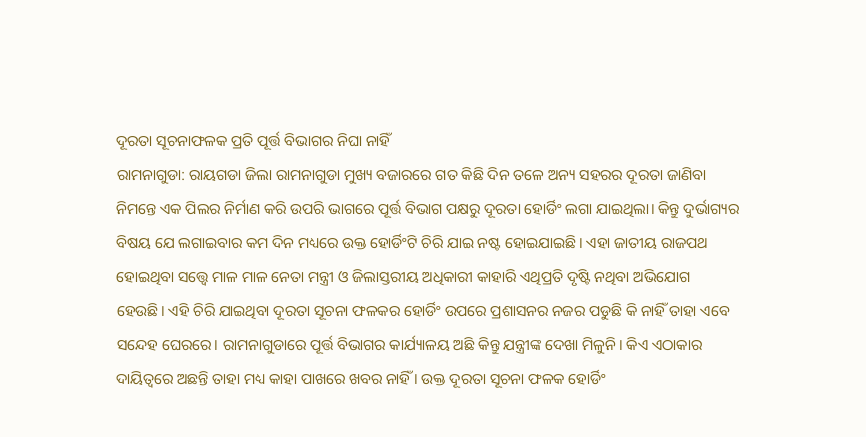ଦୂରତା ସୂଚନାଫଳକ ପ୍ରତି ପୂର୍ତ୍ତ ବିଭାଗର ନିଘା ନାହିଁ
ରାମନାଗୁଡା: ରାୟଗଡା ଜିଲା ରାମନାଗୁଡା ମୁଖ୍ୟ ବଜାରରେ ଗତ କିଛି ଦିନ ତଳେ ଅନ୍ୟ ସହରର ଦୂରତା ଜାଣିବା ନିମନ୍ତେ ଏକ ପିଲର ନିର୍ମାଣ କରି ଉପରି ଭାଗରେ ପୂର୍ତ୍ତ ବିଭାଗ ପକ୍ଷରୁ ଦୂରତା ହୋର୍ଡିଂ ଲଗା ଯାଇଥିଲା। କିନ୍ତୁ ଦୁର୍ଭାଗ୍ୟର ବିଷୟ ଯେ ଲଗାଇବାର କମ ଦିନ ମଧ୍ୟରେ ଉକ୍ତ ହୋର୍ଡିଂଟି ଚିରି ଯାଇ ନଷ୍ଟ ହୋଇଯାଇଛି। ଏହା ଜାତୀୟ ରାଜପଥ ହୋଇଥିବା ସତ୍ତ୍ବେ ମାଳ ମାଳ ନେତା ମନ୍ତ୍ରୀ ଓ ଜିଲାସ୍ତରୀୟ ଅଧିକାରୀ କାହାରି ଏଥିପ୍ରତି ଦୃଷ୍ଟି ନଥିବା ଅଭିଯୋଗ ହେଉଛି। ଏହି ଚିରି ଯାଇଥିବା ଦୂରତା ସୂଚନା ଫଳକର ହୋର୍ଡିଂ ଉପରେ ପ୍ରଶାସନର ନଜର ପଡୁଛି କି ନାହିଁ ତାହା ଏବେ ସନ୍ଦେହ ଘେରରେ। ରାମନାଗୁଡାରେ ପୂର୍ତ୍ତ ବିଭାଗର କାର୍ଯ୍ୟାଳୟ ଅଛି କିନ୍ତୁ ଯନ୍ତ୍ରୀଙ୍କ ଦେଖା ମିଳୁନି। କିଏ ଏଠାକାର ଦାୟିତ୍ୱରେ ଅଛନ୍ତି ତାହା ମଧ୍ୟ କାହା ପାଖରେ ଖବର ନାହିଁ । ଉକ୍ତ ଦୂରତା ସୂଚନା ଫଳକ ହୋର୍ଡିଂ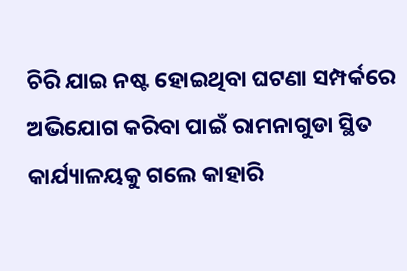ଚିରି ଯାଇ ନଷ୍ଟ ହୋଇଥିବା ଘଟଣା ସମ୍ପର୍କରେ ଅଭିଯୋଗ କରିବା ପାଇଁ ରାମନାଗୁଡା ସ୍ଥିତ କାର୍ଯ୍ୟାଳୟକୁ ଗଲେ କାହାରି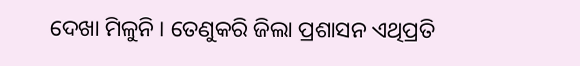ଦେଖା ମିଳୁନି । ତେଣୁକରି ଜିଲା ପ୍ରଶାସନ ଏଥିପ୍ରତି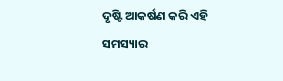ଦୃଷ୍ଟି ଆକର୍ଷଣ କରି ଏହି ସମସ୍ୟାର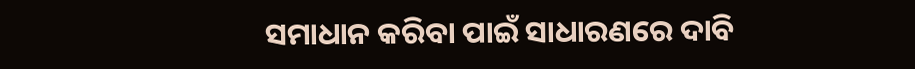ସମାଧାନ କରିବା ପାଇଁ ସାଧାରଣରେ ଦାବି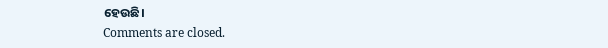ହେଉଛି।
Comments are closed.